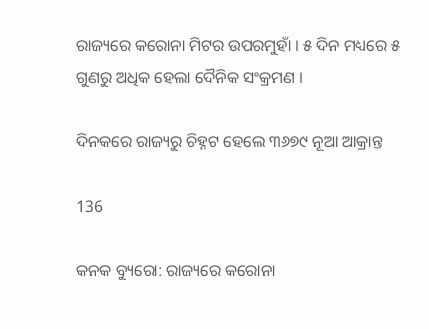ରାଜ୍ୟରେ କରୋନା ମିଟର ଉପରମୁହାଁ । ୫ ଦିନ ମଧ୍ୟରେ ୫ ଗୁଣରୁ ଅଧିକ ହେଲା ଦୈନିକ ସଂକ୍ରମଣ ।

ଦିନକରେ ରାଜ୍ୟରୁ ଚିହ୍ନଟ ହେଲେ ୩୬୭୯ ନୂଆ ଆକ୍ରାନ୍ତ

136

କନକ ବ୍ୟୁରୋ: ରାଜ୍ୟରେ କରୋନା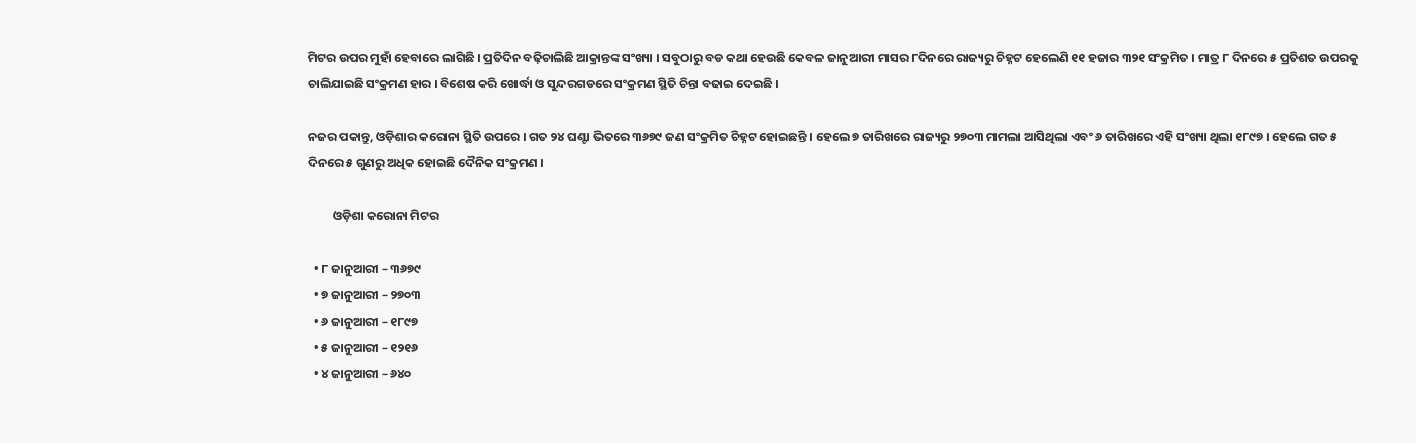ମିଟର ଉପର ମୁହାଁ ହେବାରେ ଲାଗିଛି । ପ୍ରତିଦିନ ବଢ଼ିଚାଲିଛି ଆକ୍ରାନ୍ତଙ୍କ ସଂଖ୍ୟା । ସବୁଠାରୁ ବଡ କଥା ହେଉଛି କେବଳ ଜାନୁଆରୀ ମାସର ୮ଦିନରେ ରାଜ୍ୟରୁ ଚିହ୍ନଟ ହେଲେଣି ୧୧ ହଜାର ୩୨୧ ସଂକ୍ରମିତ । ମାତ୍ର ୮ ଦିନରେ ୫ ପ୍ରତିଶତ ଉପରକୁ ଚାଲିଯାଇଛି ସଂକ୍ରମଣ ହାର । ବିଶେଷ କରି ଖୋର୍ଦ୍ଧା ଓ ସୁନ୍ଦରଗଡରେ ସଂକ୍ରମଣ ସ୍ଥିତି ଚିନ୍ତା ବଢାଇ ଦେଇଛି ।

ନଜର ପକାନ୍ତୁ, ଓଡ଼ିଶାର କରୋନା ସ୍ଥିତି ଉପରେ । ଗତ ୨୪ ଘଣ୍ଟା ଭିତରେ ୩୬୭୯ ଜଣ ସଂକ୍ରମିତ ଚିହ୍ନଟ ହୋଇଛନ୍ତି । ହେଲେ ୭ ତାରିଖରେ ରାଜ୍ୟରୁ ୨୭୦୩ ମାମଲା ଆସିଥିଲା ଏବଂ ୬ ତାରିଖରେ ଏହି ସଂଖ୍ୟା ଥିଲା ୧୮୯୭ । ହେଲେ ଗତ ୫ ଦିନରେ ୫ ଗୁଣରୁ ଅଧିକ ହୋଇଛି ଦୈନିକ ସଂକ୍ରମଣ ।

         ଓଡ଼ିଶା କରୋନା ମିଟର

  • ୮ ଜାନୁଆରୀ – ୩୬୭୯
  • ୭ ଜାନୁଆରୀ – ୨୭୦୩
  • ୬ ଜାନୁଆରୀ – ୧୮୯୭
  • ୫ ଜାନୁଆରୀ – ୧୨୧୬
  • ୪ ଜାନୁଆରୀ – ୬୪୦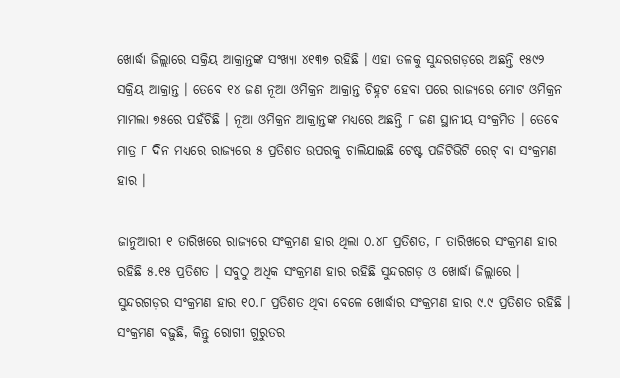ଖୋର୍ଦ୍ଧା ଜିଲ୍ଲାରେ ସକ୍ରିୟ ଆକ୍ରାନ୍ତଙ୍କ ସଂଖ୍ୟା ୪୧୩୭ ରହିଛି । ଏହା ତଳକୁ ସୁନ୍ଦରଗଡ଼ରେ ଅଛନ୍ତି ୧୫୯୨ ସକ୍ରିୟ ଆକ୍ରାନ୍ତ । ତେବେ ୧୪ ଜଣ ନୂଆ ଓମିକ୍ରନ ଆକ୍ରାନ୍ତ ଚିହ୍ନଟ ହେବା ପରେ ରାଜ୍ୟରେ ମୋଟ ଓମିକ୍ରନ ମାମଲା ୭୫ରେ ପହଁଚିଛି । ନୂଆ ଓମିକ୍ରନ ଆକ୍ରାନ୍ତଙ୍କ ମଧ୍ୟରେ ଅଛନ୍ତି ୮ ଜଣ ସ୍ଥାନୀୟ ସଂକ୍ରମିତ । ତେବେ ମାତ୍ର ୮ ଦିନ ମଧ୍ୟରେ ରାଜ୍ୟରେ ୫ ପ୍ରତିଶତ ଉପରକୁ ଚାଲିଯାଇଛି ଟେଷ୍ଟ ପଜିଟିଭିଟି ରେଟ୍ ବା ସଂକ୍ରମଣ ହାର ।

ଜାନୁଆରୀ ୧ ତାରିଖରେ ରାଜ୍ୟରେ ସଂକ୍ରମଣ ହାର ଥିଲା ୦.୪୮ ପ୍ରତିଶତ, ୮ ତାରିଖରେ ସଂକ୍ରମଣ ହାର ରହିଛି ୫.୧୫ ପ୍ରତିଶତ । ସବୁଠୁ ଅଧିକ ସଂକ୍ରମଣ ହାର ରହିଛି ସୁନ୍ଦରଗଡ଼ ଓ ଖୋର୍ଦ୍ଧା ଜିଲ୍ଲାରେ । ସୁନ୍ଦରଗଡ଼ର ସଂକ୍ରମଣ ହାର ୧୦.୮ ପ୍ରତିଶତ ଥିବା ବେଳେ ଖୋର୍ଦ୍ଧାର ସଂକ୍ରମଣ ହାର ୯.୯ ପ୍ରତିଶତ ରହିଛି । ସଂକ୍ରମଣ ବଢ଼ୁଛି, କିନ୍ତୁ ରୋଗୀ ଗୁରୁତର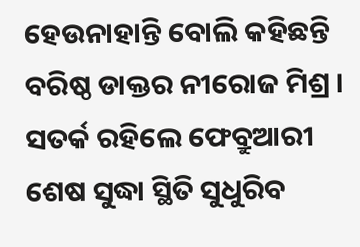ହେଉନାହାନ୍ତି ବୋଲି କହିଛନ୍ତି ବରିଷ୍ଠ ଡାକ୍ତର ନୀରୋଜ ମିଶ୍ର । ସତର୍କ ରହିଲେ ଫେବ୍ରୁଆରୀ ଶେଷ ସୁଦ୍ଧା ସ୍ଥିତି ସୁଧୁରିବ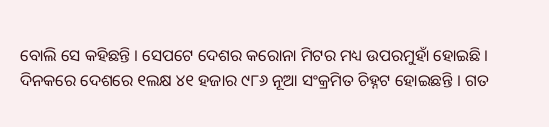ବୋଲି ସେ କହିଛନ୍ତି । ସେପଟେ ଦେଶର କରୋନା ମିଟର ମଧ୍ୟ ଉପରମୁହାଁ ହୋଇଛି । ଦିନକରେ ଦେଶରେ ୧ଲକ୍ଷ ୪୧ ହଜାର ୯୮୬ ନୂଆ ସଂକ୍ରମିତ ଚିହ୍ନଟ ହୋଇଛନ୍ତି । ଗତ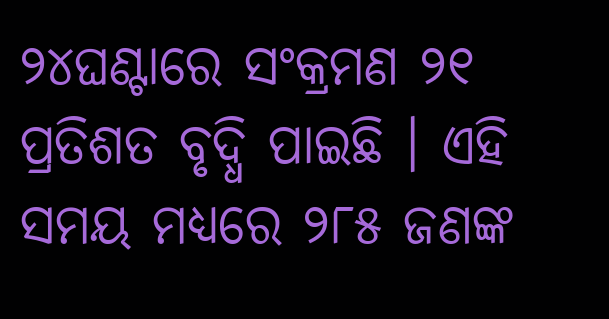୨୪ଘଣ୍ଟାରେ ସଂକ୍ରମଣ ୨୧ ପ୍ରତିଶତ ବୃଦ୍ଧି ପାଇଛି । ଏହି ସମୟ ମଧ୍ୟରେ ୨୮୫ ଜଣଙ୍କ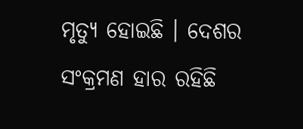ମୃତ୍ୟୁ ହୋଇଛି । ଦେଶର ସଂକ୍ରମଣ ହାର ରହିଛି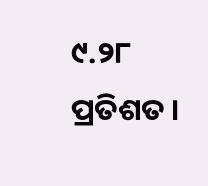୯.୨୮ ପ୍ରତିଶତ ।